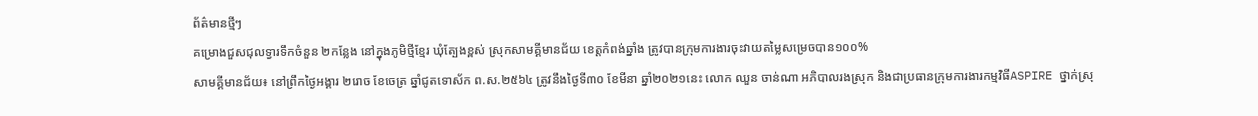ព័ត៌មានថ្មីៗ
គម្រោងជួសជុលទ្វារទឹកចំនួន ២កន្លែង នៅក្នុងភូមិថ្មីខ្មែរ ឃុំត្បែងខ្ពស់ ស្រុកសាមគ្គីមានជ័យ ខេត្តកំពង់ឆ្នាំង ត្រូវបានក្រុមការងារចុះវាយតម្លៃសម្រេចបាន១០០%
សាមគ្គីមានជ័យ៖ នៅព្រឹកថ្ងៃអង្គារ ២រោច ខែចេត្រ ឆ្នាំជូតទោស័ក ព.ស.២៥៦៤ ត្រូវនឹងថ្ងៃទី៣០ ខែមីនា ឆ្នាំ២០២១នេះ លោក ឈួន ចាន់ណា អភិបាលរងស្រុក និងជាប្រធានក្រុមការងារកម្មវិធីASPIRE ថ្នាក់ស្រុ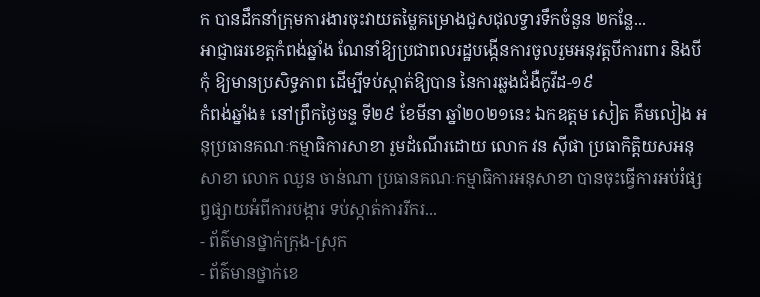ក បានដឹកនាំក្រុមការងារចុះវាយតម្លៃគម្រោងជួសជុលទ្វារទឹកចំនួន ២កន្លែ...
អាជ្ញាធរខេត្តកំពង់ឆ្នាំង ណែនាំឱ្យប្រជាពលរដ្ឋបង្កើនការចូលរួមអនុវត្តបីការពារ និងបីកុំ ឱ្យមានប្រសិទ្ធភាព ដើម្បីទប់ស្កាត់ឱ្យបាន នៃការឆ្លងជំងឺកូវីដ-១៩
កំពង់ឆ្នាំង៖ នៅព្រឹកថ្ងៃចន្ទ ទី២៩ ខែមីនា ឆ្នាំ២០២១នេះ ឯកឧត្ដម សៀត គឹមលៀង អនុប្រធានគណៈកម្មាធិការសាខា រួមដំណើរដោយ លោក វន ស៊ីផា ប្រធាកិត្តិយសអនុសាខា លោក ឈួន ចាន់ណា ប្រធានគណៈកម្មាធិការអនុសាខា បានចុះធ្វើការអប់រំផ្សព្វផ្សាយអំពីការបង្ការ ទប់ស្កាត់ការរីករ...
- ព័ត៌មានថ្នាក់ក្រុង-ស្រុក
- ព័ត៌មានថ្នាក់ខេ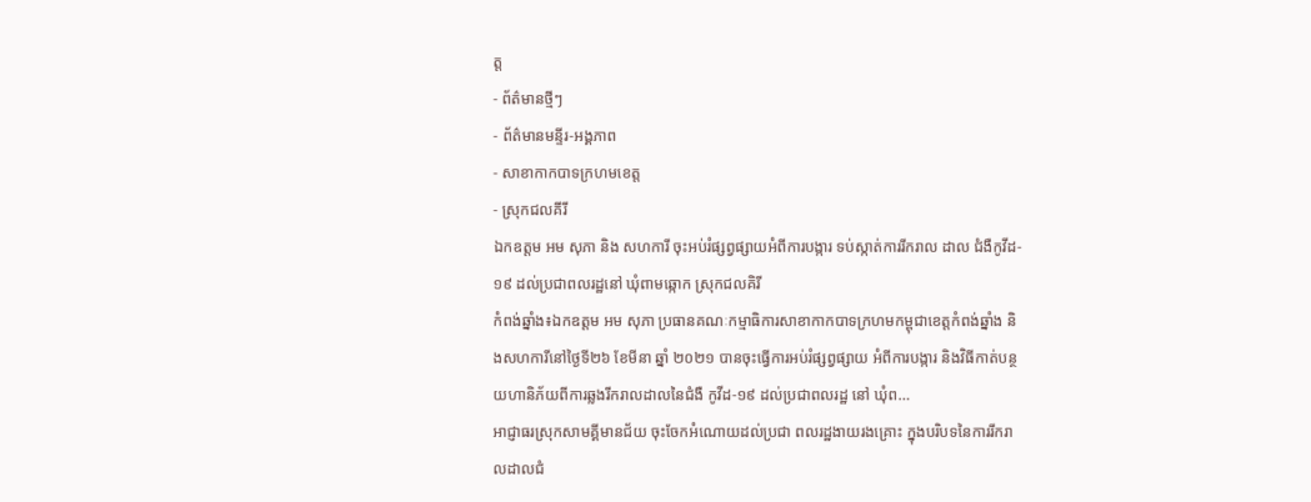ត្ត
- ព័ត៌មានថ្មីៗ
- ព័ត៌មានមន្ទីរ-អង្គភាព
- សាខាកាកបាទក្រហមខេត្ត
- ស្រុកជលគីរី
ឯកឧត្តម អម សុភា និង សហការី ចុះអប់រំផ្សព្វផ្សាយអំពីការបង្ការ ទប់ស្កាត់ការរីករាល ដាល ជំងឺកូវីដ- ១៩ ដល់ប្រជាពលរដ្ឋនៅ ឃុំពាមឆ្កោក ស្រុកជលគិរី
កំពង់ឆ្នាំង៖ឯកឧត្តម អម សុភា ប្រធានគណៈកម្មាធិការសាខាកាកបាទក្រហមកម្ពុជាខេត្តកំពង់ឆ្នាំង និងសហការីនៅថ្ងៃទី២៦ ខែមីនា ឆ្នាំ ២០២១ បានចុះធ្វើការអប់រំផ្សព្វផ្សាយ អំពីការបង្ការ និងវិធីកាត់បន្ថយហានិភ័យពីការឆ្លងរីករាលដាលនៃជំងឺ កូវីដ-១៩ ដល់ប្រជាពលរដ្ឋ នៅ ឃុំព...
អាជ្ញាធរស្រុកសាមគ្គីមានជ័យ ចុះចែកអំណោយដល់ប្រជា ពលរដ្ឋងាយរងគ្រោះ ក្នុងបរិបទនៃការរីករាលដាលជំ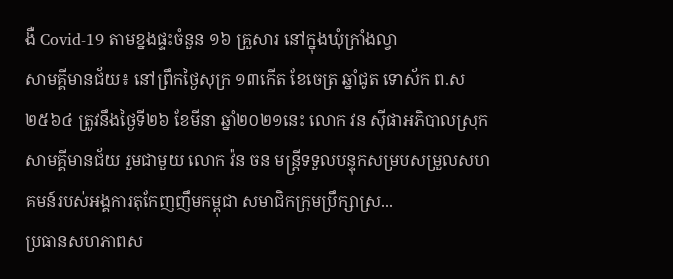ងឺ Covid-19 តាមខ្នងផ្ទះចំនួន ១៦ គ្រួសារ នៅក្នុងឃុំក្រាំងល្វា
សាមគ្គីមានជ័យ៖ នៅព្រឹកថ្ងៃសុក្រ ១៣កើត ខែចេត្រ ឆ្នាំជូត ទោស័ក ព.ស ២៥៦៤ ត្រូវនឹងថ្ងៃទី២៦ ខែមីនា ឆ្នាំ២០២១នេះ លោក វន ស៊ីផាអភិបាលស្រុកសាមគ្គីមានជ័យ រួមជាមួយ លោក វ៉ន ចន មន្ត្រីទទួលបន្ទុកសម្របសម្រួលសហគមន៍របស់អង្គការតុកែញញឹមកម្ពុជា សមាជិកក្រុមប្រឹក្សាស្រ...
ប្រធានសហភាពស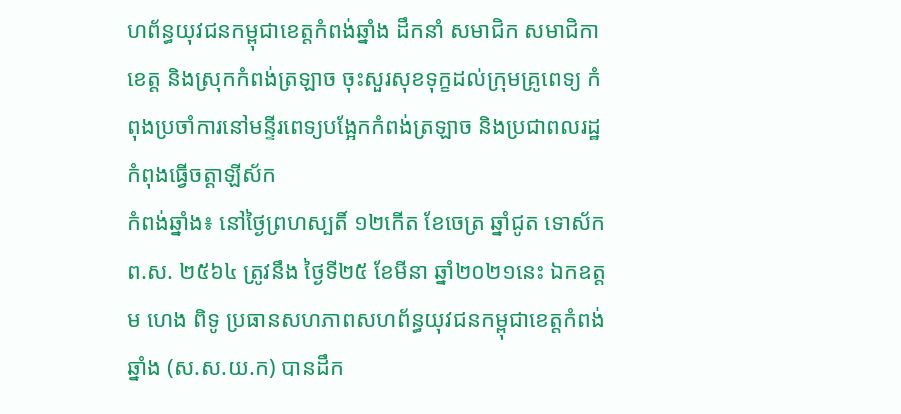ហព័ន្ធយុវជនកម្ពុជាខេត្តកំពង់ឆ្នាំង ដឹកនាំ សមាជិក សមាជិកា ខេត្ត និងស្រុកកំពង់ត្រឡាច ចុះសួរសុខទុក្ខដល់ក្រុមគ្រូពេទ្យ កំពុងប្រចាំការនៅមន្ទីរពេទ្យបង្អែកកំពង់ត្រឡាច និងប្រជាពលរដ្ឋកំពុងធ្វើចត្តាឡីស័ក
កំពង់ឆ្នាំង៖ នៅថ្ងៃព្រហស្បតិ៍ ១២កើត ខែចេត្រ ឆ្នាំជូត ទោស័ក ព.ស. ២៥៦៤ ត្រូវនឹង ថ្ងៃទី២៥ ខែមីនា ឆ្នាំ២០២១នេះ ឯកឧត្តម ហេង ពិទូ ប្រធានសហភាពសហព័ន្ធយុវជនកម្ពុជាខេត្តកំពង់ឆ្នាំង (ស.ស.យ.ក) បានដឹក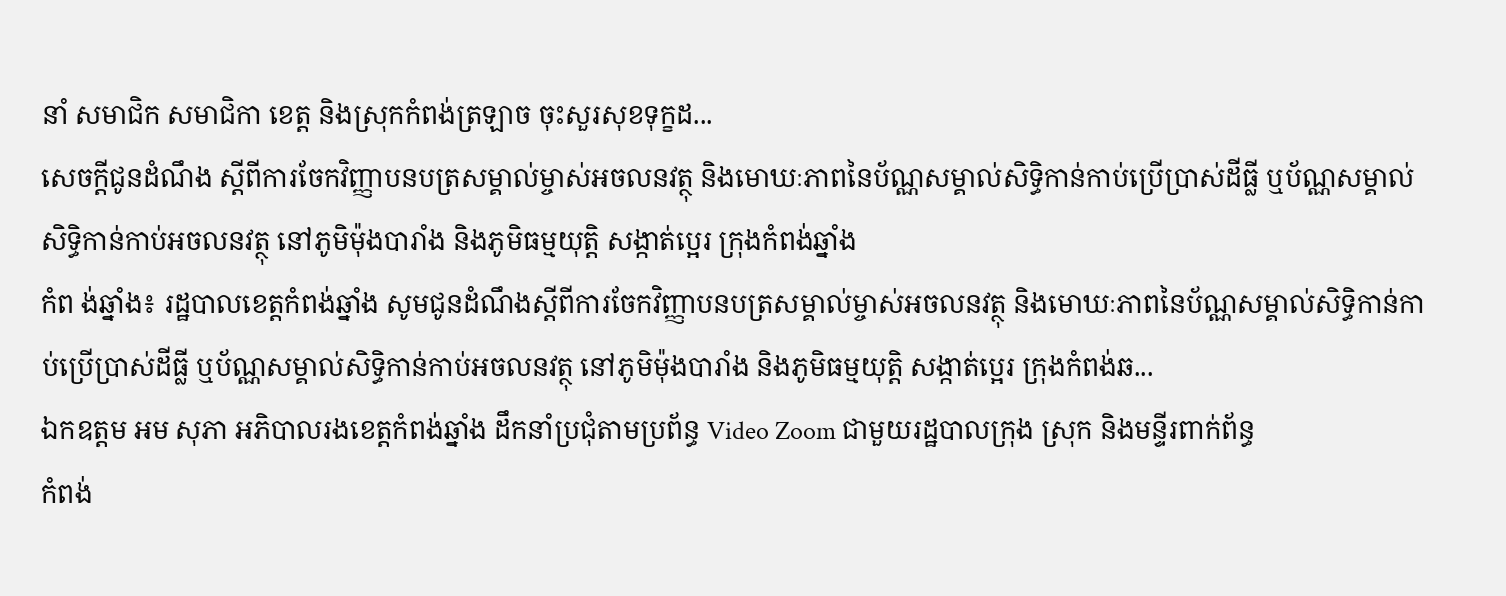នាំ សមាជិក សមាជិកា ខេត្ត និងស្រុកកំពង់ត្រឡាច ចុះសួរសុខទុក្ខដ...
សេចក្តីជូនដំណឹង ស្តីពីការចែកវិញ្ញាបនបត្រសម្គាល់ម្ចាស់អចលនវត្ថុ និងមោឃៈភាពនៃប័ណ្ណសម្គាល់សិទ្ធិកាន់កាប់ប្រើប្រាស់ដីធ្លី ឬប័ណ្ណសម្គាល់សិទ្ធិកាន់កាប់អចលនវត្ថុ នៅភូមិម៉ុងបារាំង និងភូមិធម្មយុត្តិ សង្កាត់ប្អេរ ក្រុងកំពង់ឆ្នាំង
កំព ង់ឆ្នាំង៖ រដ្ឋបាលខេត្តកំពង់ឆ្នាំង សូមជូនដំណឹងស្តីពីការចែកវិញ្ញាបនបត្រសម្គាល់ម្ចាស់អចលនវត្ថុ និងមោឃៈភាពនៃប័ណ្ណសម្គាល់សិទ្ធិកាន់កាប់ប្រើប្រាស់ដីធ្លី ឬប័ណ្ណសម្គាល់សិទ្ធិកាន់កាប់អចលនវត្ថុ នៅភូមិម៉ុងបារាំង និងភូមិធម្មយុត្តិ សង្កាត់ប្អេរ ក្រុងកំពង់ឆ...
ឯកឧត្តម អម សុភា អភិបាលរងខេត្តកំពង់ឆ្នាំង ដឹកនាំប្រជុំតាមប្រព័ន្ធ Video Zoom ជាមួយរដ្ឋបាលក្រុង ស្រុក និងមន្ទីរពាក់ព័ន្ធ
កំពង់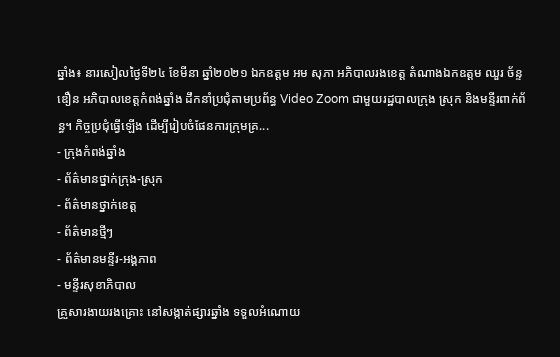ឆ្នាំង៖ នារសៀលថ្ងៃទី២៤ ខែមីនា ឆ្នាំ២០២១ ឯកឧត្តម អម សុភា អភិបាលរងខេត្ត តំណាងឯកឧត្តម ឈួរ ច័ន្ទឌឿន អភិបាលខេត្តកំពង់ឆ្នាំង ដឹកនាំប្រជុំតាមប្រព័ន្ធ Video Zoom ជាមួយរដ្ឋបាលក្រុង ស្រុក និងមន្ទីរពាក់ព័ន្ធ។ កិច្ចប្រជុំធ្វើឡើង ដើម្បីរៀបចំផែនការក្រុមគ្រ...
- ក្រុងកំពង់ឆ្នាំង
- ព័ត៌មានថ្នាក់ក្រុង-ស្រុក
- ព័ត៌មានថ្នាក់ខេត្ត
- ព័ត៌មានថ្មីៗ
- ព័ត៌មានមន្ទីរ-អង្គភាព
- មន្ទីរសុខាភិបាល
គ្រួសារងាយរងគ្រោះ នៅសង្កាត់ផ្សារឆ្នាំង ទទួលអំណោយ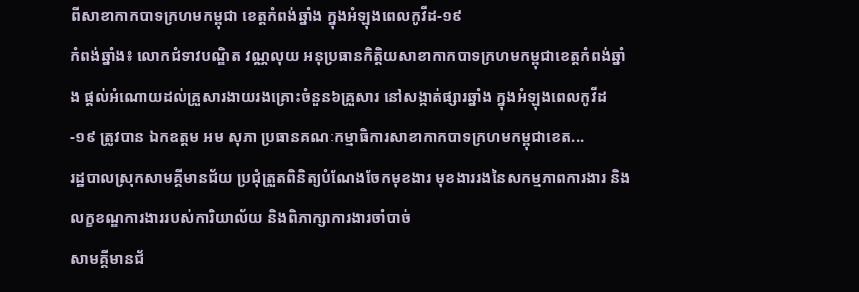ពីសាខាកាកបាទក្រហមកម្ពុជា ខេត្តកំពង់ឆ្នាំង ក្នុងអំឡុងពេលកូវីដ-១៩
កំពង់ឆ្នាំង៖ លោកជំទាវបណ្ឌិត វណ្ណលុយ អនុប្រធានកិត្តិយសាខាកាកបាទក្រហមកម្ពុជាខេត្តកំពង់ឆ្នាំង ផ្តល់អំណោយដល់គ្រួសារងាយរងគ្រោះចំនួន៦គ្រួសារ នៅសង្កាត់ផ្សារឆ្នាំង ក្នុងអំឡុងពេលកូវីដ-១៩ ត្រូវបាន ឯកឧត្តម អម សុភា ប្រធានគណៈកម្មាធិការសាខាកាកបាទក្រហមកម្ពុជាខេត...
រដ្ឋបាលស្រុកសាមគ្គីមានជ័យ ប្រជុំត្រួតពិនិត្យបំណែងចែកមុខងារ មុខងាររងនៃសកម្មភាពការងារ និងលក្ខខណ្ឌការងាររបស់ការិយាល័យ និងពិភាក្សាការងារចាំបាច់
សាមគ្គីមានជ័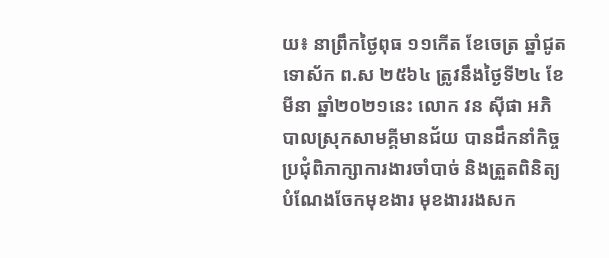យ៖ នាព្រឹកថ្ងៃពុធ ១១កើត ខែចេត្រ ឆ្នាំជូត ទោស័ក ព.ស ២៥៦៤ ត្រូវនឹងថ្ងៃទី២៤ ខែមីនា ឆ្នាំ២០២១នេះ លោក វន ស៊ីផា ឣភិបាលស្រុកសាមគ្គីមានជ័យ បានដឹកនាំកិច្ចប្រជុំពិភាក្សាការងារចាំបាច់ និងត្រួតពិនិត្យបំណែងចែកមុខងារ មុខងាររងសក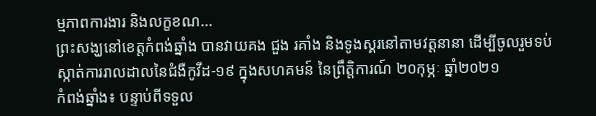ម្មភាពការងារ និងលក្ខខណ...
ព្រះសង្ឃនៅខេត្តកំពង់ឆ្នាំង បានវាយគង ជួង រគាំង និងទូងស្គរនៅតាមវត្តនានា ដើម្បីចូលរួមទប់ស្កាត់ការរាលដាលនៃជំងឺកូវីដ-១៩ ក្នុងសហគមន៍ នៃព្រឹត្តិការណ៍ ២០កុម្ភៈ ឆ្នាំ២០២១
កំពង់ឆ្នាំង៖ បន្ទាប់ពីទទួល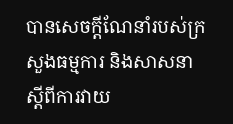បានសេចក្ដីណែនាំរបស់ក្រសួងធម្មការ និងសាសនា ស្តីពីការវាយ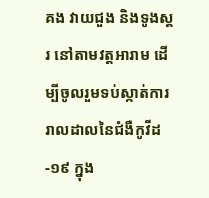គង វាយជួង និងទូងស្គរ នៅតាមវត្តអារាម ដើម្បីចូលរួមទប់ស្កាត់ការរាលដាលនៃជំងឺកូវីដ-១៩ ក្នុង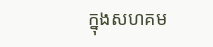ក្នុងសហគម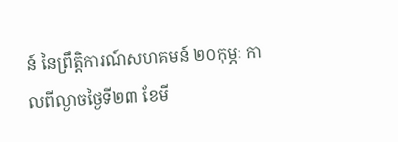ន៍ នៃព្រឹត្តិការណ៍សហគមន៍ ២០កុម្ភៈ កាលពីល្ងាចថ្ងៃទី២៣ ខែមី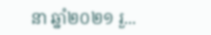នា ឆ្នាំ២០២១ រួ...